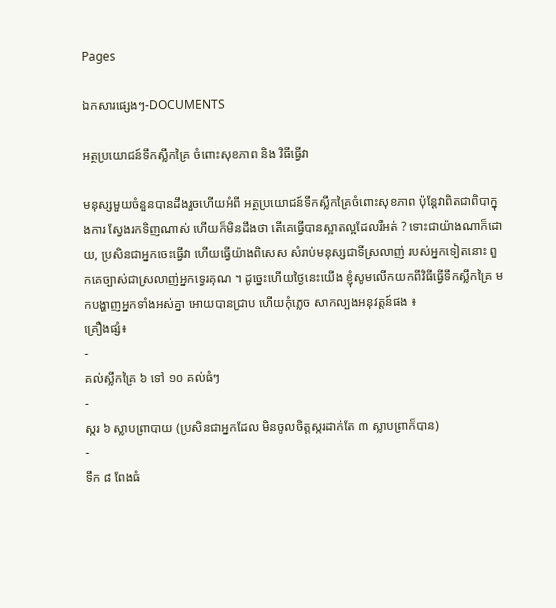Pages

ឯកសារផ្សេងៗ-DOCUMENTS

អត្ថប្រយោជន៍ទឹកស្លឹកគ្រៃ ចំពោះសុខភាព និង វិធីធ្វើវា

មនុស្សមួយចំនួនបានដឹងរួចហើយអំពី អត្ថប្រយោជន៍ទឹកស្លឹកគ្រៃចំពោះសុខភាព ប៉ុន្តែវាពិតជាពិបាក្នុងការ ស្វែងរកទិញណាស់ ហើយក៏មិនដឹងថា តើគេធ្វើបានស្អាតល្អដែលរឺអត់ ? ទោះជាយ៉ាងណាក៏ដោយ, ប្រសិនជាអ្នកចេះធ្វើវា ហើយធ្វើយ៉ាងពិសេស សំរាប់មនុស្សជាទីស្រលាញ់ របស់អ្នកទៀតនោះ ពួកគេច្បាស់ជាស្រលាញ់អ្នកទ្វេរគុណ ។ ដូច្នេះហើយថ្ងៃនេះយើង ខ្ញុំសូមលើកយកពីវិធីធ្វើទឹកស្លឹកគ្រៃ មកបង្ហាញអ្នកទាំងអស់គ្នា អោយបានជ្រាប ហើយកុំភ្លេច សាកល្បងអនុវត្តន៍ផង ៖
គ្រឿងផ្សំ៖
-
គល់ស្លឹកគ្រៃ ៦ ទៅ ១០ គល់ធំៗ
-
ស្ករ ៦ ស្លាបព្រាបាយ (ប្រសិនជាអ្នកដែល មិនចូលចិត្តស្ករដាក់តែ ៣ ស្លាបព្រាក៏បាន)
-
ទឹក ៨ ពែងធំ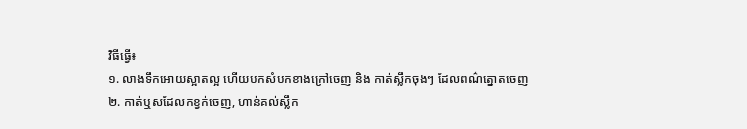វិធីធ្វើ៖
១. លាងទឹកអោយស្អាតល្អ ហើយបកសំបកខាងក្រៅចេញ និង កាត់ស្លឹកចុងៗ ដែលពណ៌ត្នោតចេញ
២. កាត់ឬសដែលកខ្វក់ចេញ, ហាន់គល់ស្លឹក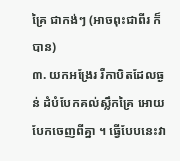គ្រៃ ជាកង់ៗ (អាចពុះជាពីរ ក៏បាន)
៣. យកអង្រែរ រឺកាបិតដែលធ្ងន់ ដំបំបែកគល់ស្លឹកគ្រៃ អោយបែកចេញពីគ្នា ។ ធ្វើបែបនេះវា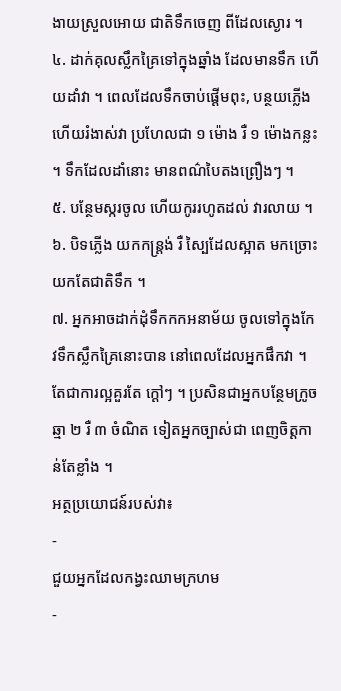ងាយស្រួលអោយ ជាតិទឹកចេញ ពីដែលស្ងោរ ។
៤. ដាក់គុលស្លឹកគ្រៃទៅក្នុងឆ្នាំង ដែលមានទឹក ហើយដាំវា ។ ពេលដែលទឹកចាប់ផ្តើមពុះ, បន្ថយភ្លើង ហើយរំងាស់វា ប្រហែលជា ១ ម៉ោង រឺ ១ ម៉ោងកន្លះ ។ ទឹកដែលដាំនោះ មានពណ៌បៃតងព្រឿងៗ ។
៥. បន្ថែមស្ករចូល ហើយកូររហូតដល់ វារលាយ ។
៦. បិទភ្លើង យកកន្ត្រង់ រឺ ស្បៃដែលស្អាត មកច្រោះយកតែជាតិទឹក ។
៧. អ្នកអាចដាក់ដុំទឹកកកអនាម័យ ចូលទៅក្នុងកែវទឹកស្លឹកគ្រៃនោះបាន នៅពេលដែលអ្នកផឹកវា ។ តែជាការល្អគួរតែ ក្ដៅៗ ។ ប្រសិនជាអ្នកបន្ថែមក្រូចឆ្មា ២ រឺ ៣ ចំណិត ទៀតអ្នកច្បាស់ជា ពេញចិត្តកាន់តែខ្លាំង ។
អត្ថប្រយោជន៍របស់វា៖
-
ជួយអ្នកដែលកង្វះឈាមក្រហម
-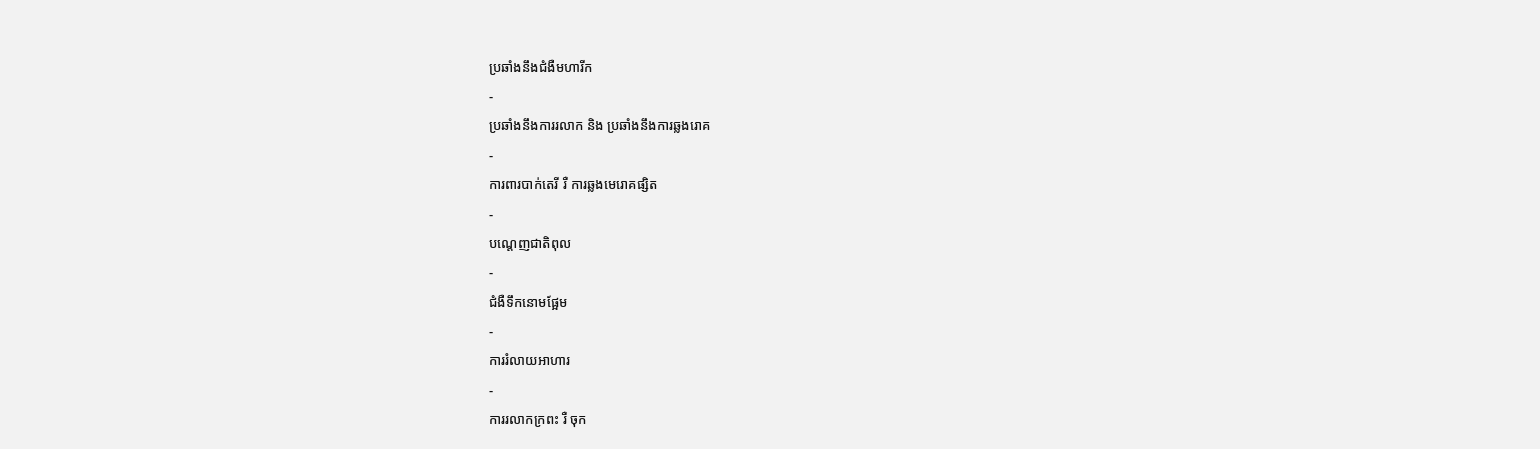ប្រឆាំងនឹងជំងឺមហារីក
-
ប្រឆាំងនឹងការរលាក និង ប្រឆាំងនឹងការឆ្លងរោគ
-
ការពារបាក់តេរី រឺ ការឆ្លងមេរោគផ្សិត
-
បណ្តេញជាតិពុល
-
ជំងឺទឹកនោមផ្អែម
-
ការរំលាយអាហារ
-
ការរលាកក្រពះ រឺ ចុក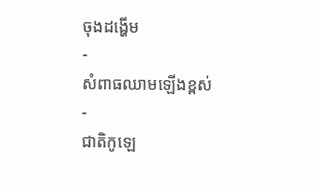ចុងដង្ហើម
-
សំពាធឈាមឡើងខ្ពស់
-
ជាតិកូឡេ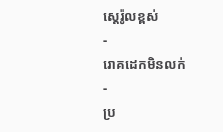ស្តេរ៉ូលខ្ពស់
-
រោគដេកមិនលក់
-
ប្រ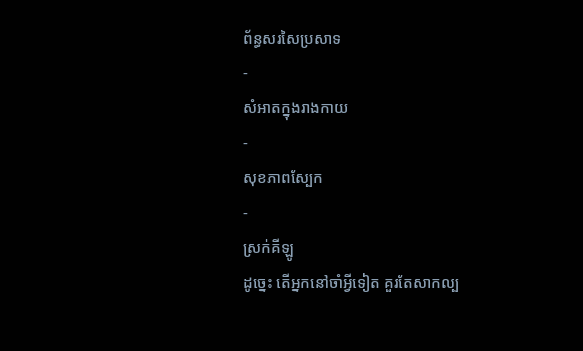ព័ន្ធសរសៃប្រសាទ
-
សំអាតក្នុងរាងកាយ
-
សុខភាពស្បែក
-
ស្រក់គីឡូ
ដូច្នេះ តើអ្នកនៅចាំអ្វីទៀត គួរតែសាកល្ប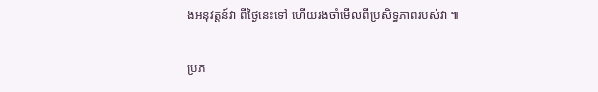ងអនុវត្តន៍វា ពីថ្ងៃនេះទៅ ហើយរងចាំមើលពីប្រសិទ្ធភាពរបស់វា ៕

ប្រភ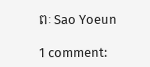ពៈ Sao Yoeun

1 comment: